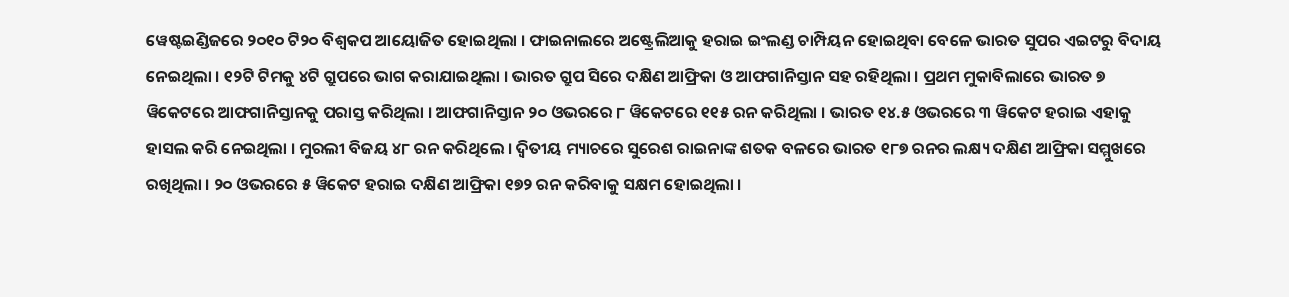ୱେଷ୍ଟଇଣ୍ଡିଜରେ ୨୦୧୦ ଟି୨୦ ବିଶ୍ୱକପ ଆୟୋଜିତ ହୋଇଥିଲା । ଫାଇନାଲରେ ଅଷ୍ଟ୍ରେଲିଆକୁ ହରାଇ ଇଂଲଣ୍ଡ ଚାମ୍ପିୟନ ହୋଇଥିବା ବେଳେ ଭାରତ ସୁପର ଏଇଟରୁ ବିଦାୟ ନେଇଥିଲା । ୧୨ଟି ଟିମକୁ ୪ଟି ଗ୍ରୁପରେ ଭାଗ କରାଯାଇଥିଲା । ଭାରତ ଗ୍ରୁପ ସିରେ ଦକ୍ଷିଣ ଆଫ୍ରିକା ଓ ଆଫଗାନିସ୍ତାନ ସହ ରହିଥିଲା । ପ୍ରଥମ ମୁକାବିଲାରେ ଭାରତ ୭ ୱିକେଟରେ ଆଫଗାନିସ୍ତାନକୁ ପରାସ୍ତ କରିଥିଲା । ଆଫଗାନିସ୍ତାନ ୨୦ ଓଭରରେ ୮ ୱିକେଟରେ ୧୧୫ ରନ କରିଥିଲା । ଭାରତ ୧୪.୫ ଓଭରରେ ୩ ୱିକେଟ ହରାଇ ଏହାକୁ ହାସଲ କରି ନେଇଥିଲା । ମୁରଲୀ ବିଜୟ ୪୮ ରନ କରିଥିଲେ । ଦ୍ୱିତୀୟ ମ୍ୟାଚରେ ସୁରେଶ ରାଇନାଙ୍କ ଶତକ ବଳରେ ଭାରତ ୧୮୭ ରନର ଲକ୍ଷ୍ୟ ଦକ୍ଷିଣ ଆଫ୍ରିକା ସମ୍ମୁଖରେ ରଖିଥିଲା । ୨୦ ଓଭରରେ ୫ ୱିକେଟ ହରାଇ ଦକ୍ଷିଣ ଆଫ୍ରିକା ୧୭୨ ରନ କରିବାକୁ ସକ୍ଷମ ହୋଇଥିଲା ।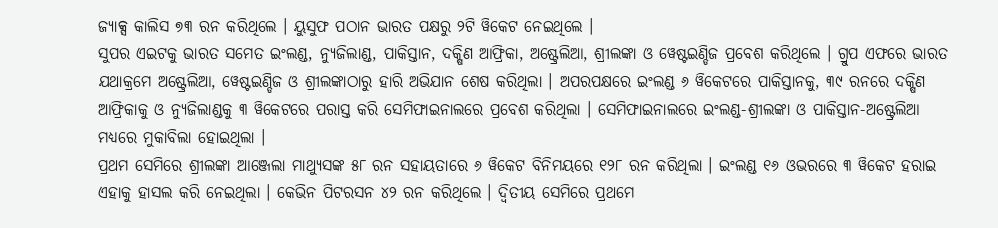ଜ୍ୟାକ୍ସ କାଲିସ ୭୩ ରନ କରିଥିଲେ । ୟୁସୁଫ ପଠାନ ଭାରତ ପକ୍ଷରୁ ୨ଟି ୱିକେଟ ନେଇଥିଲେ ।
ସୁପର ଏଇଟକୁ ଭାରତ ସମେତ ଇଂଲଣ୍ଡ, ନ୍ୟୁଜିଲାଣ୍ଡ, ପାକିସ୍ତାନ, ଦକ୍ଷିଣ ଆଫ୍ରିକା, ଅଷ୍ଟ୍ରେଲିଆ, ଶ୍ରୀଲଙ୍କା ଓ ୱେଷ୍ଟଇଣ୍ଡିଜ ପ୍ରବେଶ କରିଥିଲେ । ଗ୍ରୁପ ଏଫରେ ଭାରତ ଯଥାକ୍ରମେ ଅଷ୍ଟ୍ରେଲିଆ, ୱେଷ୍ଟଇଣ୍ଡିଜ ଓ ଶ୍ରୀଲଙ୍କାଠାରୁ ହାରି ଅଭିଯାନ ଶେଷ କରିଥିଲା । ଅପରପକ୍ଷରେ ଇଂଲଣ୍ଡ ୬ ୱିକେଟରେ ପାକିସ୍ତାନକୁ, ୩୯ ରନରେ ଦକ୍ଷିଣ ଆଫ୍ରିକାକୁ ଓ ନ୍ୟୁଜିଲାଣ୍ଡକୁ ୩ ୱିକେଟରେ ପରାସ୍ତ କରି ସେମିଫାଇନାଲରେ ପ୍ରବେଶ କରିଥିଲା । ସେମିଫାଇନାଲରେ ଇଂଲଣ୍ଡ-ଶ୍ରୀଲଙ୍କା ଓ ପାକିସ୍ତାନ-ଅଷ୍ଟ୍ରେଲିଆ ମଧ୍ୟରେ ମୁକାବିଲା ହୋଇଥିଲା ।
ପ୍ରଥମ ସେମିରେ ଶ୍ରୀଲଙ୍କା ଆଞ୍ଜେଲା ମାଥ୍ୟୁସଙ୍କ ୫୮ ରନ ସହାୟତାରେ ୬ ୱିକେଟ ବିନିମୟରେ ୧୨୮ ରନ କରିଥିଲା । ଇଂଲଣ୍ଡ ୧୬ ଓଭରରେ ୩ ୱିକେଟ ହରାଇ ଏହାକୁ ହାସଲ କରି ନେଇଥିଲା । କେଭିନ ପିଟରସନ ୪୨ ରନ କରିଥିଲେ । ଦ୍ୱିତୀୟ ସେମିରେ ପ୍ରଥମେ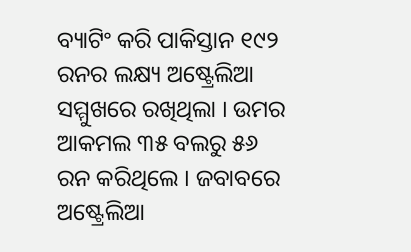ବ୍ୟାଟିଂ କରି ପାକିସ୍ତାନ ୧୯୨ ରନର ଲକ୍ଷ୍ୟ ଅଷ୍ଟ୍ରେଲିଆ ସମ୍ମୁଖରେ ରଖିଥିଲା । ଉମର ଆକମଲ ୩୫ ବଲରୁ ୫୬ ରନ କରିଥିଲେ । ଜବାବରେ ଅଷ୍ଟ୍ରେଲିଆ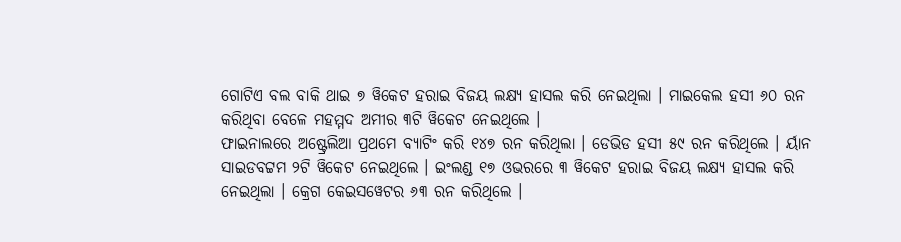ଗୋଟିଏ ବଲ ବାକି ଥାଇ ୭ ୱିକେଟ ହରାଇ ବିଜୟ ଲକ୍ଷ୍ୟ ହାସଲ କରି ନେଇଥିଲା । ମାଇକେଲ ହସୀ ୬୦ ରନ କରିଥିବା ବେଳେ ମହମ୍ମଦ ଅମୀର ୩ଟି ୱିକେଟ ନେଇଥିଲେ ।
ଫାଇନାଲରେ ଅଷ୍ଟ୍ରେଲିଆ ପ୍ରଥମେ ବ୍ୟାଟିଂ କରି ୧୪୭ ରନ କରିଥିଲା । ଡେଭିଡ ହସୀ ୫୯ ରନ କରିଥିଲେ । ର୍ୟାନ ସାଇଡବଟ୍ଟମ ୨ଟି ୱିକେଟ ନେଇଥିଲେ । ଇଂଲଣ୍ଡ ୧୭ ଓଭରରେ ୩ ୱିକେଟ ହରାଇ ବିଜୟ ଲକ୍ଷ୍ୟ ହାସଲ କରି ନେଇଥିଲା । କ୍ରେଗ କେଇସୱେଟର ୬୩ ରନ କରିଥିଲେ ।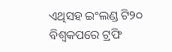ଏଥିସହ ଇଂଲଣ୍ଡ ଟି୨୦ ବିଶ୍ୱକପରେ ଟ୍ରଫି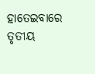ହାତେଇବାରେ ତୃତୀୟ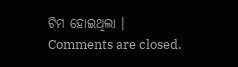ଟିମ ହୋଇଥିଲା ।
Comments are closed.